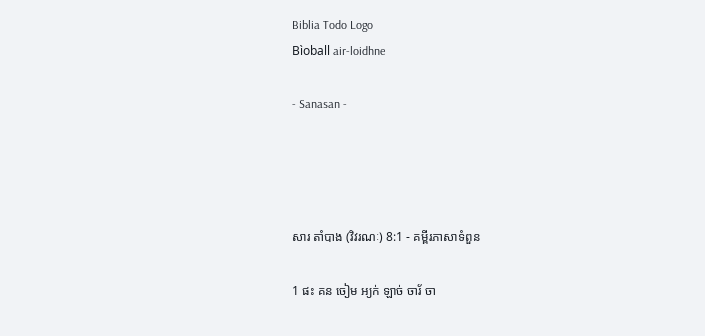Biblia Todo Logo
Bìoball air-loidhne

- Sanasan -




សារ តាំបាង (វិវរណៈ) 8:1 - គម្ពីរភាសាទំពួន

1 ផះ គន ចៀម អ្យក់ ឡាច់ ចារ័ ចា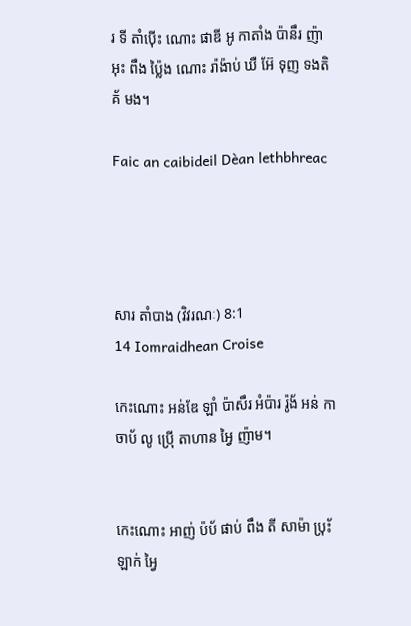រ ទី តាំប៉ើះ ណោះ ផាឌី អូ កាតាំង ប៉ានឹរ ញ៉ា អុះ ពឹង ប៉្លៃង ណោះ រ៉ាង៉ាប់ ឃឺ អ៊ែ ទុញ ទងតិគ័ មង។

Faic an caibideil Dèan lethbhreac




សារ តាំបាង (វិវរណៈ) 8:1
14 Iomraidhean Croise

កេះណោះ អន់ឌែ ឡាំ ប៉ាសឹរ អំប៉ារ រ៉ូង័ អន់ កាចាប័ លូ ប៉្រើ តាហាន អ្វៃ ញ៉ាម។


កេះណោះ អាញ់ ប៉ប័ ផាប់ ពឹង តី សាម៉ា ប‌៉្រ័ះ ឡាក់ អ្វៃ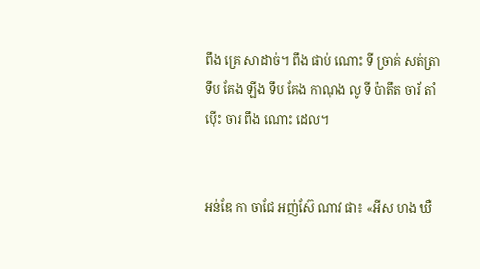ពឹង គ្រេ សាដាច់។ ពឹង ផាប់ ណោះ ទី ច្រាគ់ សត់ត្រា ទឹប គែង ឡីង ទឹប គែង កាណុង លូ ទី ប៉ាតឹត ចារ័ តាំប៉ើះ ចារ ពឹង ណោះ ដេល។


អន់ឌែ កា ចាជែ អញ់ស៊ែ ណាវ ផា៖ «អីស ហង ឃឺ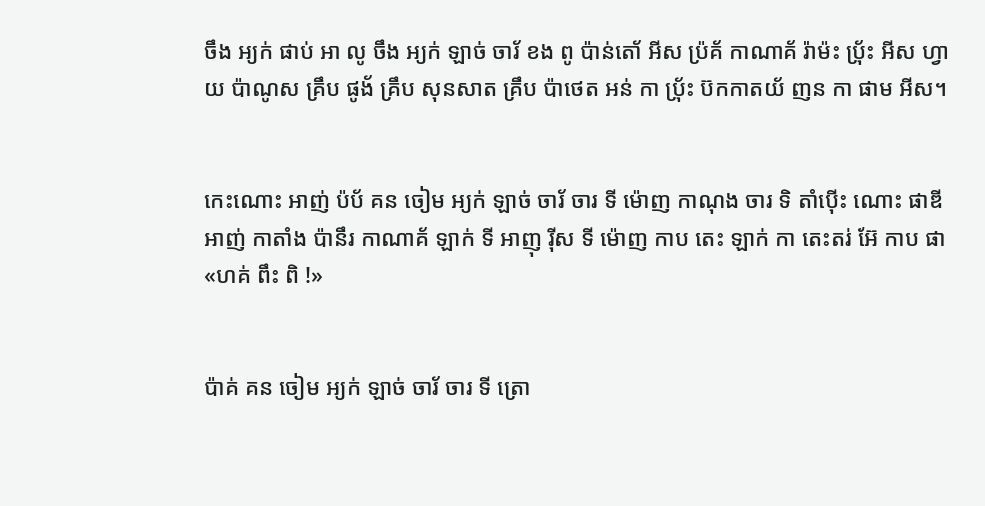ចឹង អ្យក់ ផាប់ អា លូ ចឹង អ្យក់ ឡាច់ ចារ័ ខង ពូ ប៉ាន់តោ័ អីស ប៉្រគ័ កាណាគ័ រ៉ាម៉ះ ប‌៉្រ័ះ អីស ហ្វាយ ប៉ាណូស គ្រឹប ផូង័ គ្រឹប សុនសាត គ្រឹប ប៉ាថេត អន់ កា ប‌៉្រ័ះ ប៊កកាតយ័ ញន កា ផាម អីស។


កេះណោះ អាញ់ ប៉ប័ គន ចៀម អ្យក់ ឡាច់ ចារ័ ចារ ទី ម៉ោញ កាណុង ចារ ទិ តាំប៉ើះ ណោះ ផាឌី អាញ់ កាតាំង ប៉ានឹរ កាណាគ័ ឡាក់ ទី អាញុ រ៉ីស ទី ម៉ោញ កាប តេះ ឡាក់ កា តេះតរ់ អ៊ែ កាប ផា «ហគ់ ពឹះ ពិ !»


ប៉ាគ់ គន ចៀម អ្យក់ ឡាច់ ចារ័ ចារ ទី ត្រោ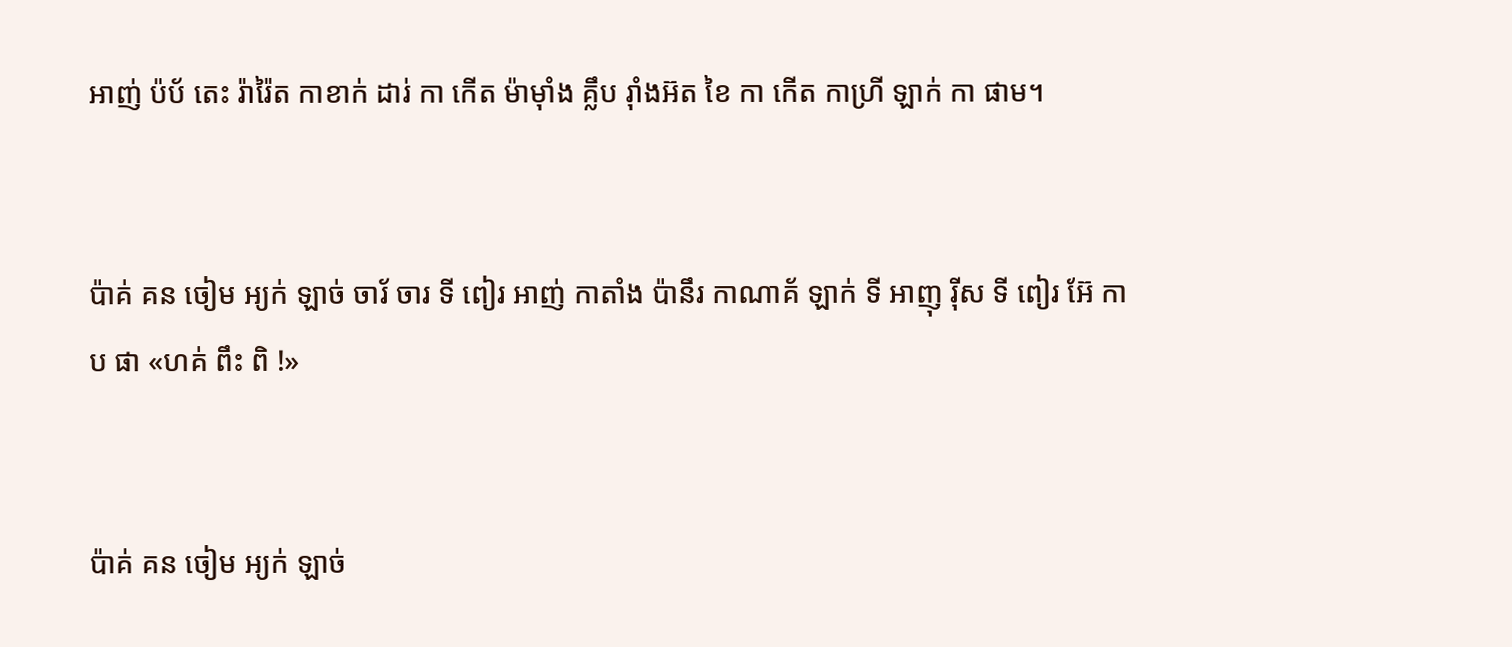អាញ់ ប៉ប័ តេះ រ៉ារ៉ៃត កាខាក់ ដារ់ កា កើត ម៉ាម៉ាំង គ្លឹប រ៉ាំងអ៊ត ខៃ កា កើត កាហ្រី ឡាក់ កា ផាម។


ប៉ាគ់ គន ចៀម អ្យក់ ឡាច់ ចារ័ ចារ ទី ពៀរ អាញ់ កាតាំង ប៉ានឹរ កាណាគ័ ឡាក់ ទី អាញុ រ៉ីស ទី ពៀរ អ៊ែ កាប ផា «ហគ់ ពឹះ ពិ !»


ប៉ាគ់ គន ចៀម អ្យក់ ឡាច់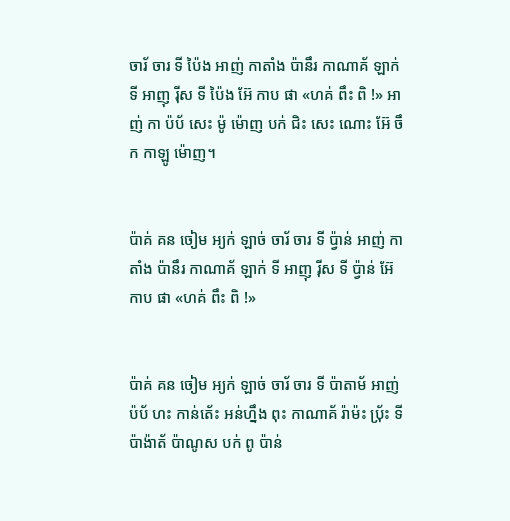ចារ័ ចារ ទី ប៉ៃង អាញ់ កាតាំង ប៉ានឹរ កាណាគ័ ឡាក់ ទី អាញុ រ៉ីស ទី ប៉ៃង អ៊ែ កាប ផា «ហគ់ ពឹះ ពិ !» អាញ់ កា ប៉ប័ សេះ ម៉ូ ម៉ោញ បក់ ជិះ សេះ ណោះ អ៊ែ ចឹក កាឡូ ម៉ោញ។


ប៉ាគ់ គន ចៀម អ្យក់ ឡាច់ ចារ័ ចារ ទី ប៉្វាន់ អាញ់ កាតាំង ប៉ានឹរ កាណាគ័ ឡាក់ ទី អាញុ រ៉ីស ទី ប៉្វាន់ អ៊ែ កាប ផា «ហគ់ ពឹះ ពិ !»


ប៉ាគ់ គន ចៀម អ្យក់ ឡាច់ ចារ័ ចារ ទី ប៉ាតាម័ អាញ់ ប៉ប័ ហះ កាន់តេ័ះ អន់ហ្នឹង ពុះ កាណាគ័ រ៉ាម៉ះ ប‌៉្រ័ះ ទី ប៉ាង៉ាត័ ប៉ាណូស បក់ ពូ ប៉ាន់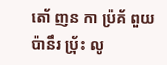តោ័ ញន កា ប៉្រគ័ ពួយ ប៉ានឹរ ប‌៉្រ័ះ លូ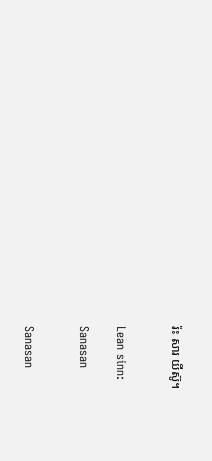រ៉ះ សារ យីស៊ូ។


Lean sinn:

Sanasan


Sanasan